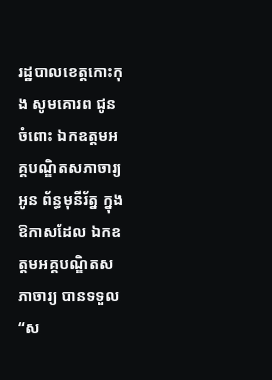រដ្ឋបាលខេត្តកោះកុង សូមគោរព ជូនចំពោះ ឯកឧត្តមអគ្គបណ្ឌិតសភាចារ្យ អូន ព័ន្ធមុនីរ័ត្ន ក្នុងឱកាសដែល ឯកឧត្តមអគ្គបណ្ឌិតសភាចារ្យ បានទទួល “ស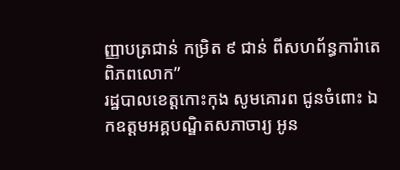ញ្ញាបត្រជាន់ កម្រិត ៩ ជាន់ ពីសហព័ន្ធការ៉ាតេពិភពលោក”
រដ្ឋបាលខេត្តកោះកុង សូមគោរព ជូនចំពោះ ឯកឧត្តមអគ្គបណ្ឌិតសភាចារ្យ អូន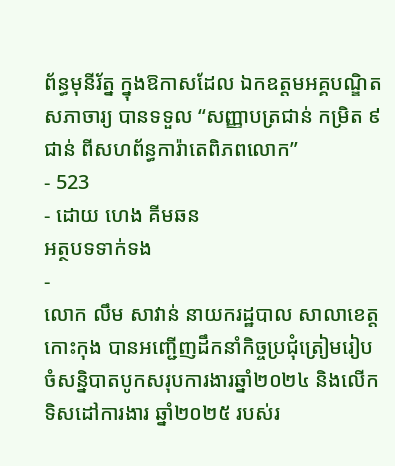ព័ន្ធមុនីរ័ត្ន ក្នុងឱកាសដែល ឯកឧត្តមអគ្គបណ្ឌិតសភាចារ្យ បានទទួល “សញ្ញាបត្រជាន់ កម្រិត ៩ ជាន់ ពីសហព័ន្ធការ៉ាតេពិភពលោក”
- 523
- ដោយ ហេង គីមឆន
អត្ថបទទាក់ទង
-
លោក លឹម សាវាន់ នាយករដ្ឋបាល សាលាខេត្តកោះកុង បានអញ្ជើញដឹកនាំកិច្ចប្រជុំត្រៀមរៀបចំសន្និបាតបូកសរុបការងារឆ្នាំ២០២៤ និងលើកទិសដៅការងារ ឆ្នាំ២០២៥ របស់រ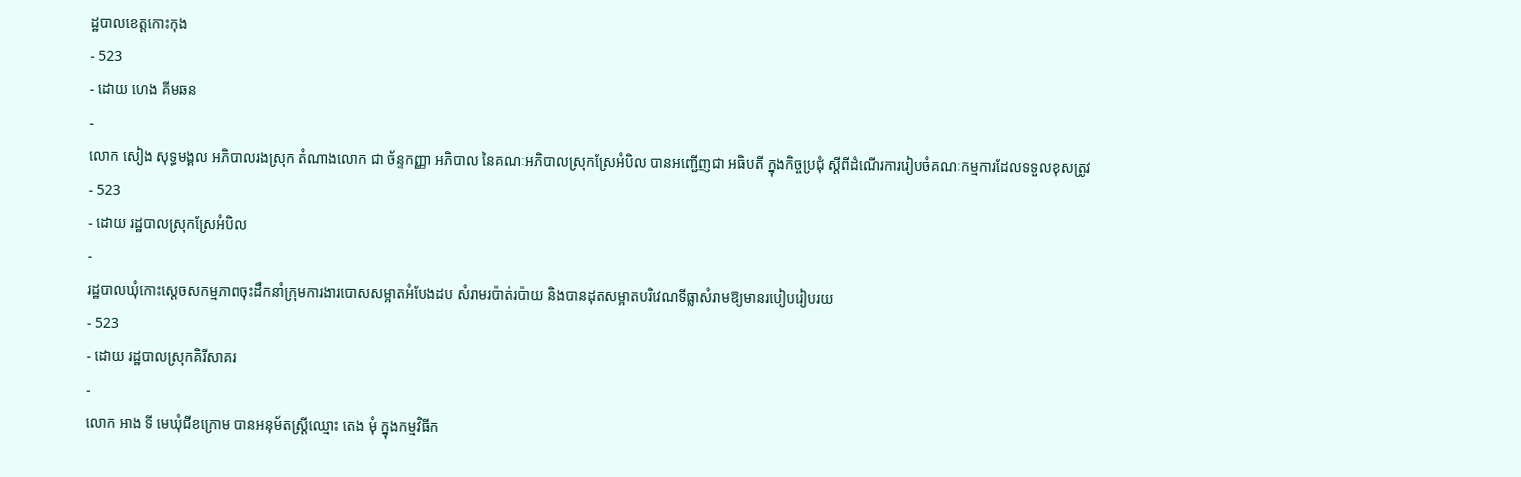ដ្ឋបាលខេត្តកោះកុង
- 523
- ដោយ ហេង គីមឆន
-
លោក សៀង សុទ្ធមង្គល អភិបាលរងស្រុក តំណាងលោក ជា ច័ន្ទកញ្ញា អភិបាល នៃគណៈអភិបាលស្រុកស្រែអំបិល បានអញ្ជើញជា អធិបតី ក្នុងកិច្ចប្រជុំ ស្តីពីដំណើរការរៀបចំគណៈកម្មការដែលទទួលខុសត្រូវ
- 523
- ដោយ រដ្ឋបាលស្រុកស្រែអំបិល
-
រដ្ឋបាលឃុំកោះស្ដេចសកម្មភាពចុះដឹកនាំក្រុមការងារបោសសម្អាតអំបែងដប សំរាមរប៉ាត់រប៉ាយ និងបានដុតសម្អាតបរិវេណទីធ្លាសំរាមឱ្យមានរបៀបរៀបរយ
- 523
- ដោយ រដ្ឋបាលស្រុកគិរីសាគរ
-
លោក អាង ទី មេឃុំជីខក្រោម បានអនុម័តស្ត្រីឈ្មោះ តេង មុំ ក្នុងកម្មវិធីក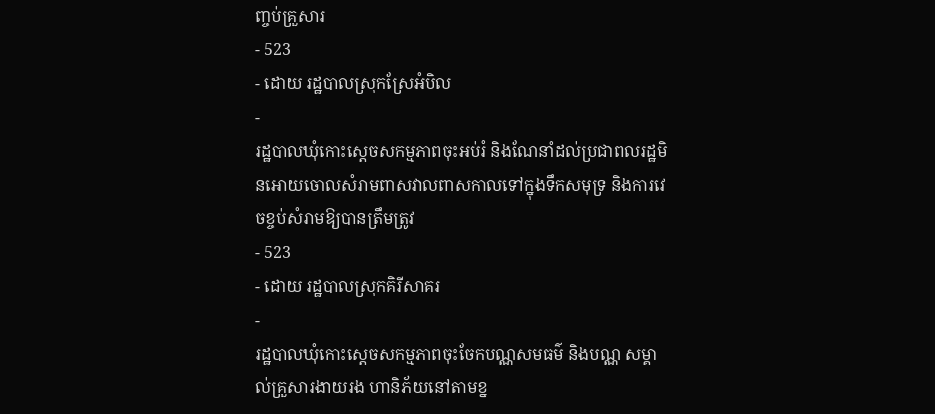ញ្ចប់គ្រួសារ
- 523
- ដោយ រដ្ឋបាលស្រុកស្រែអំបិល
-
រដ្ឋបាលឃុំកោះស្ដេចសកម្មភាពចុះអប់រំ និងណែនាំដល់ប្រជាពលរដ្ឋមិនអោយចោលសំរាមពាសវាលពាសកាលទៅក្នុងទឹកសមុទ្រ និងការវេចខ្ចប់សំរាមឱ្យបានត្រឹមត្រូវ
- 523
- ដោយ រដ្ឋបាលស្រុកគិរីសាគរ
-
រដ្ឋបាលឃុំកោះស្ដេចសកម្មភាពចុះចែកបណ្ណសមធម៌ និងបណ្ណ សម្គាល់គ្រួសារងាយរង ហានិភ័យនៅតាមខ្ន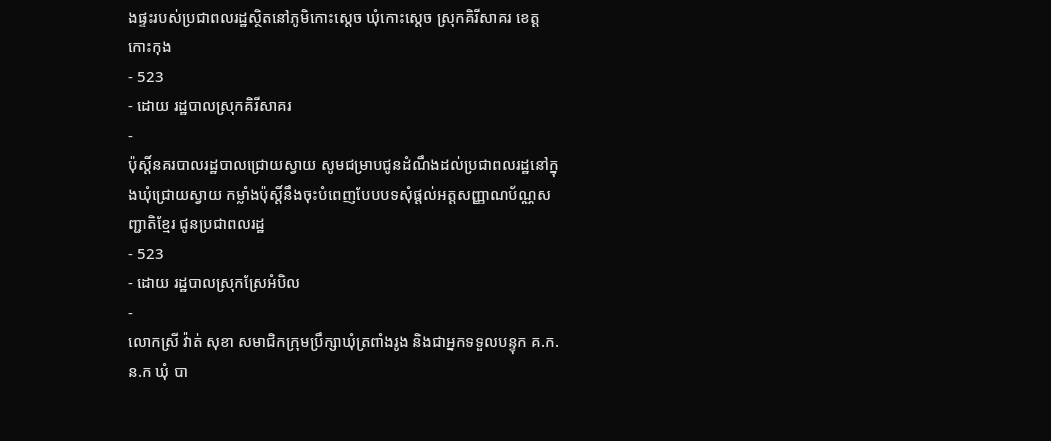ងផ្ទះរបស់ប្រជាពលរដ្ឋស្ថិតនៅភូមិកោះស្ដេច ឃុំកោះស្ដេច ស្រុកគិរីសាគរ ខេត្តកោះកុង
- 523
- ដោយ រដ្ឋបាលស្រុកគិរីសាគរ
-
ប៉ុស្តិ៍នគរបាលរដ្ឋបាលជ្រោយស្វាយ សូមជម្រាបជូនដំណឹងដល់ប្រជាពលរដ្ឋនៅក្នុងឃុំជ្រោយស្វាយ កម្លាំងប៉ុស្តិ៍នឹងចុះបំពេញបែបបទសុំផ្តល់អត្តសញ្ញាណប័ណ្ណសញ្ជាតិខ្មែរ ជូនប្រជាពលរដ្ឋ
- 523
- ដោយ រដ្ឋបាលស្រុកស្រែអំបិល
-
លោកស្រី វ៉ាត់ សុខា សមាជិកក្រុមប្រឹក្សាឃុំត្រពាំងរូង និងជាអ្នកទទួលបន្ទុក គ.ក.ន.ក ឃុំ បា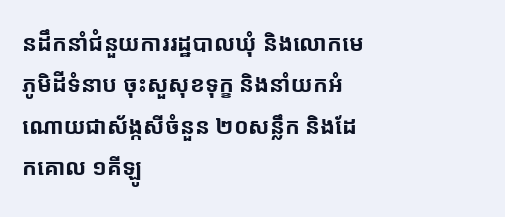នដឹកនាំជំនួយការរដ្ឋបាលឃុំ និងលោកមេភូមិដីទំនាប ចុះសួសុខទុក្ខ និងនាំយកអំណោយជាស័ង្កសីចំនួន ២០សន្លឹក និងដែកគោល ១គីឡូ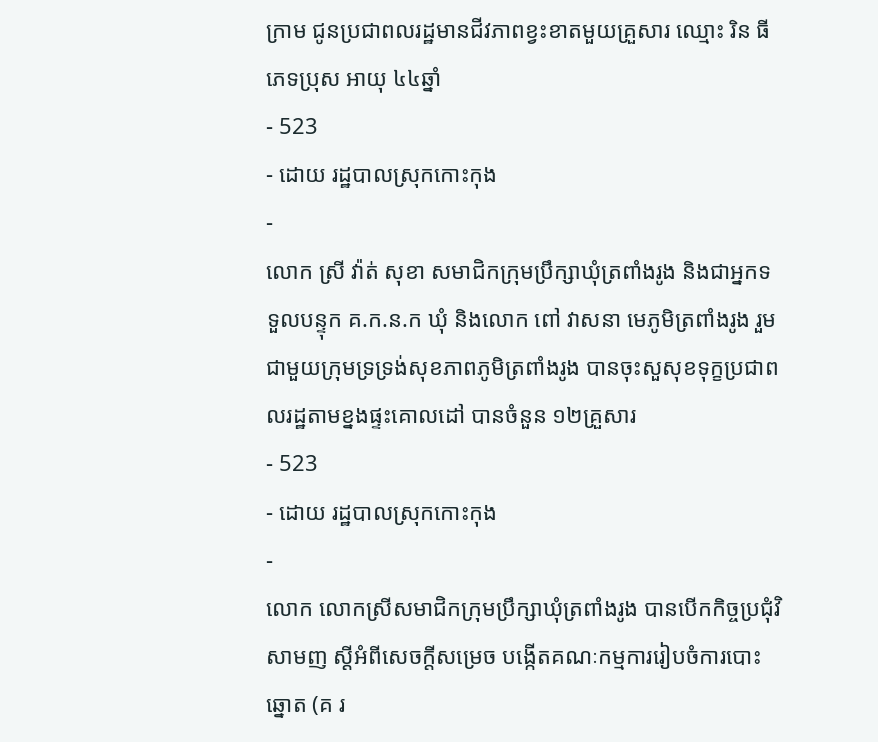ក្រាម ជូនប្រជាពលរដ្ឋមានជីវភាពខ្វះខាតមួយគ្រួសារ ឈ្មោះ រិន ធី ភេទប្រុស អាយុ ៤៤ឆ្នាំ
- 523
- ដោយ រដ្ឋបាលស្រុកកោះកុង
-
លោក ស្រី វ៉ាត់ សុខា សមាជិកក្រុមប្រឹក្សាឃុំត្រពាំងរូង និងជាអ្នកទទួលបន្ទុក គ.ក.ន.ក ឃុំ និងលោក ពៅ វាសនា មេភូមិត្រពាំងរូង រួមជាមួយក្រុមទ្រទ្រង់សុខភាពភូមិត្រពាំងរូង បានចុះសួសុខទុក្ខប្រជាពលរដ្ឋតាមខ្នងផ្ទះគោលដៅ បានចំនួន ១២គ្រួសារ
- 523
- ដោយ រដ្ឋបាលស្រុកកោះកុង
-
លោក លោកស្រីសមាជិកក្រុមប្រឹក្សាឃុំត្រពាំងរូង បានបើកកិច្ចប្រជុំវិសាមញ ស្ដីអំពីសេចក្តីសម្រេច បង្កើតគណៈកម្មការរៀបចំការបោះឆ្នោត (គ រ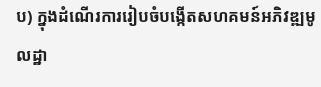ប) ក្នុងដំណើរការរៀបចំបង្កើតសហគមន៍អភិវឌ្ឍមូលដ្ឋា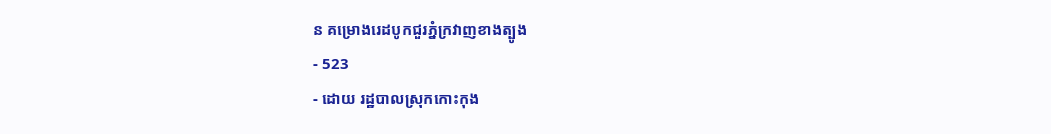ន គម្រោងរេដបូកជួរភ្នំក្រវាញខាងត្បូង
- 523
- ដោយ រដ្ឋបាលស្រុកកោះកុង